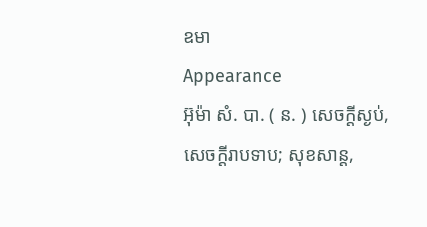ឧមា
Appearance
អ៊ុម៉ា សំ. បា. ( ន. ) សេចក្ដីស្ងប់, សេចក្ដីរាបទាប; សុខសាន្ត,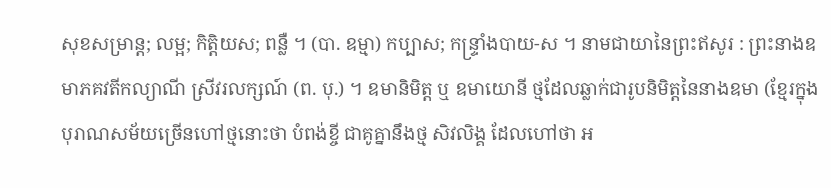សុខសម្រាន្ត; លម្អ; កិត្តិយស; ពន្លឺ ។ (បា. ឧម្មា) កប្បាស; កន្រ្ទាំងបាយ-ស ។ នាមជាយានៃព្រះឥសូរ : ព្រះនាងឧមាភគវតីកល្យាណី ស្រីវរលក្សណ៍ (ព. បុ.) ។ ឧមានិមិត្ត ឬ ឧមាយោនី ថ្មដែលឆ្លាក់ជារូបនិមិត្តនៃនាងឧមា (ខ្មែរក្នុងបុរាណសម័យច្រើនហៅថ្មនោះថា បំពង់ខ្ចី ជាគូគ្នានឹងថ្ម សិវលិង្គ ដែលហៅថា អ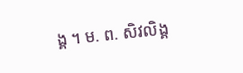ង្គ ។ ម. ព. សិវលិង្គ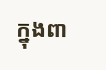ក្នុងពា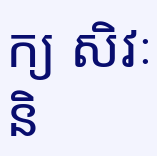ក្យ សិវៈ និ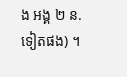ង អង្គ ២ ន. ទៀតផង) ។